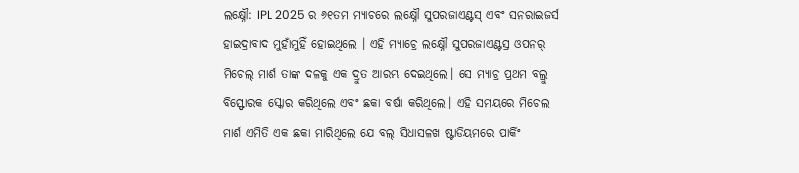ଲକ୍ଷ୍ନୌ: IPL 2025 ର ୬୧ତମ ମ୍ୟାଚରେ ଲକ୍ଷ୍ନୌ ସୁପରଜାଏଣ୍ଟସ୍ ଏବଂ ସନରାଇଜର୍ସ ହାଇଦ୍ରାବାଦ ମୁହାଁମୁହିଁ ହୋଇଥିଲେ । ଏହି ମ୍ୟାଚ୍ରେ ଲକ୍ଷ୍ନୌ ସୁପରଜାଏଣ୍ଟସ୍ର ଓପନର୍ ମିଚେଲ୍ ମାର୍ଶ ତାଙ୍କ ଦଳକୁ ଏକ ଦ୍ରୁତ ଆରମ୍ଭ ଦେଇଥିଲେ। ସେ ମ୍ୟାଚ୍ର ପ୍ରଥମ ବଲ୍ରୁ ବିସ୍ଫୋରକ ସ୍କୋର କରିଥିଲେ ଏବଂ ଛକା ବର୍ଷା କରିଥିଲେ। ଏହି ସମୟରେ ମିଚେଲ ମାର୍ଶ ଏମିତି ଏକ ଛକା ମାରିଥିଲେ ଯେ ବଲ୍ ସିଧାସଳଖ ଷ୍ଟାଡିୟମରେ ପାର୍କିଂ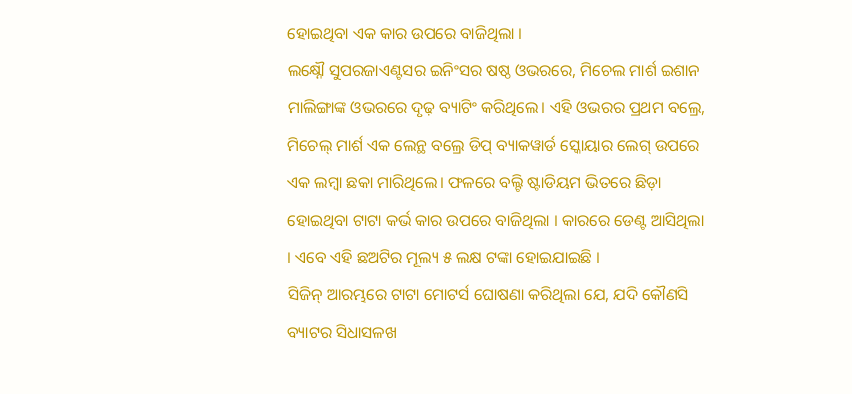ହୋଇଥିବା ଏକ କାର ଉପରେ ବାଜିଥିଲା ।
ଲକ୍ଷ୍ନୌ ସୁପରଜାଏଣ୍ଟସର ଇନିଂସର ଷଷ୍ଠ ଓଭରରେ, ମିଚେଲ ମାର୍ଶ ଇଶାନ ମାଲିଙ୍ଗାଙ୍କ ଓଭରରେ ଦୃଢ଼ ବ୍ୟାଟିଂ କରିଥିଲେ। ଏହି ଓଭରର ପ୍ରଥମ ବଲ୍ରେ, ମିଚେଲ୍ ମାର୍ଶ ଏକ ଲେନ୍ଥ ବଲ୍ରେ ଡିପ୍ ବ୍ୟାକୱାର୍ଡ ସ୍କୋୟାର ଲେଗ୍ ଉପରେ ଏକ ଲମ୍ବା ଛକା ମାରିଥିଲେ। ଫଳରେ ବଲ୍ଟି ଷ୍ଟାଡିୟମ ଭିତରେ ଛିଡ଼ା ହୋଇଥିବା ଟାଟା କର୍ଭ କାର ଉପରେ ବାଜିଥିଲା । କାରରେ ଡେଣ୍ଟ ଆସିଥିଲା । ଏବେ ଏହି ଛଅଟିର ମୂଲ୍ୟ ୫ ଲକ୍ଷ ଟଙ୍କା ହୋଇଯାଇଛି ।
ସିଜିନ୍ ଆରମ୍ଭରେ ଟାଟା ମୋଟର୍ସ ଘୋଷଣା କରିଥିଲା ଯେ, ଯଦି କୌଣସି ବ୍ୟାଟର ସିଧାସଳଖ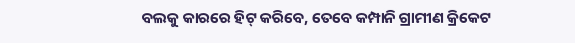ବଲକୁ କାରରେ ହିଟ୍ କରିବେ, ତେବେ କମ୍ପାନି ଗ୍ରାମୀଣ କ୍ରିକେଟ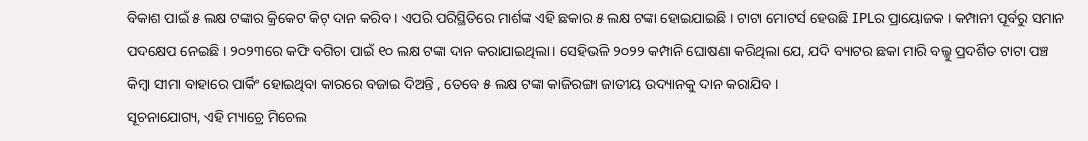ବିକାଶ ପାଇଁ ୫ ଲକ୍ଷ ଟଙ୍କାର କ୍ରିକେଟ କିଟ୍ ଦାନ କରିବ । ଏପରି ପରିସ୍ଥିତିରେ ମାର୍ଶଙ୍କ ଏହି ଛକାର ୫ ଲକ୍ଷ ଟଙ୍କା ହୋଇଯାଇଛି । ଟାଟା ମୋଟର୍ସ ହେଉଛି IPLର ପ୍ରାୟୋଜକ । କମ୍ପାନୀ ପୂର୍ବରୁ ସମାନ ପଦକ୍ଷେପ ନେଇଛି । ୨୦୨୩ରେ କଫି ବଗିଚା ପାଇଁ ୧୦ ଲକ୍ଷ ଟଙ୍କା ଦାନ କରାଯାଇଥିଲା। ସେହିଭଳି ୨୦୨୨ କମ୍ପାନି ଘୋଷଣା କରିଥିଲା ଯେ, ଯଦି ବ୍ୟାଟର ଛକା ମାରି ବଲ୍କୁ ପ୍ରଦର୍ଶିତ ଟାଟା ପଞ୍ଚ କିମ୍ବା ସୀମା ବାହାରେ ପାର୍କିଂ ହୋଇଥିବା କାରରେ ବଜାଇ ଦିଅନ୍ତି , ତେବେ ୫ ଲକ୍ଷ ଟଙ୍କା କାଜିରଙ୍ଗା ଜାତୀୟ ଉଦ୍ୟାନକୁ ଦାନ କରାଯିବ ।
ସୂଚନାଯୋଗ୍ୟ, ଏହି ମ୍ୟାଚ୍ରେ ମିଚେଲ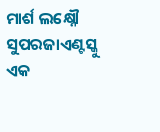ମାର୍ଶ ଲକ୍ଷ୍ନୌ ସୁପରଜାଏଣ୍ଟସ୍କୁ ଏକ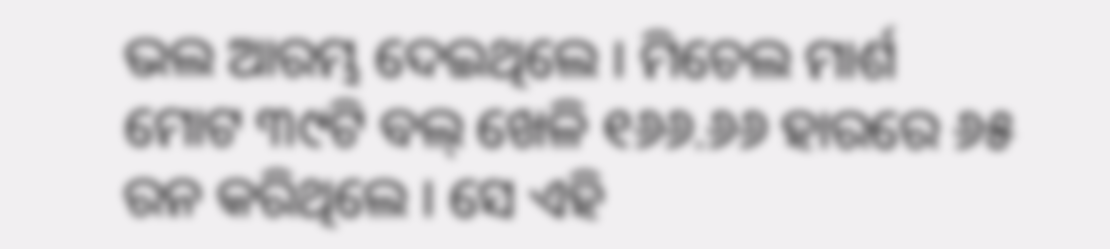ଭଲ ଆରମ୍ଭ ଦେଇଥିଲେ । ମିଚେଲ ମାର୍ଶ ମୋଟ ୩୯ଟି ବଲ୍ ଖେଳି ୧୬୬.୬୬ ହାରରେ ୬୫ ରନ କରିଥିଲେ । ସେ ଏହି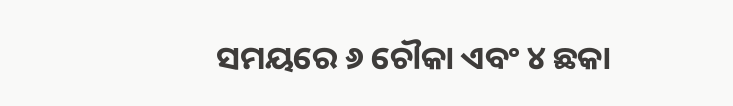ସମୟରେ ୬ ଚୌକା ଏବଂ ୪ ଛକା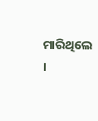ମାରିଥିଲେ ।